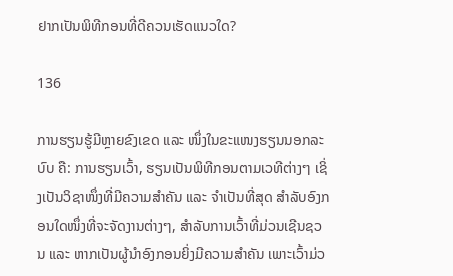ຢາກເປັນພິທີກອນທີ່ດີຄວນເຮັດແນວໃດ?

136

ການຮຽນຮູ້ມີຫຼາຍຂົງເຂດ ແລະ ໜຶ່ງໃນຂະແໜງຮຽນນອກລະບົບ ຄື: ການຮຽນເວົ້າ, ຮຽນເປັນພິທີກອນຕາມເວທີຕ່າງໆ ເຊິ່ງເປັນວິຊາໜຶ່ງທີ່ມີຄວາມສຳຄັນ ແລະ ຈຳເປັນທີ່ສຸດ ສຳລັບອົງກອນໃດໜຶ່ງທີ່ຈະຈັດງານຕ່າງໆ, ສຳລັບການເວົ້າທີ່ມ່ວນເຊີນຊວນ ແລະ ຫາກເປັນຜູ້ນຳອົງກອນຍິ່ງມີຄວາມສຳຄັນ ເພາະເວົ້າມ່ວ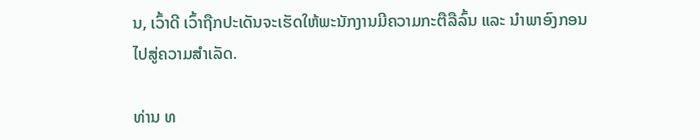ນ, ເວົ້າດີ ເວົ້າຖືກປະເດັນຈະເຮັດໃຫ້ພະນັກງານມີຄວາມກະຕືລືລົ້ນ ແລະ ນຳພາອົງກອນໄປສູ່ຄວາມສຳເລັດ.

ທ່ານ ທ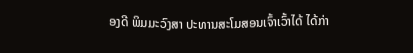ອງດີ ພິມມະວົງສາ ປະທານສະໂມສອນເຈົ້າເວົ້າໄດ້ ໄດ້ກ່າ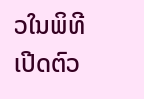ວໃນພິທີເປີດຕົວ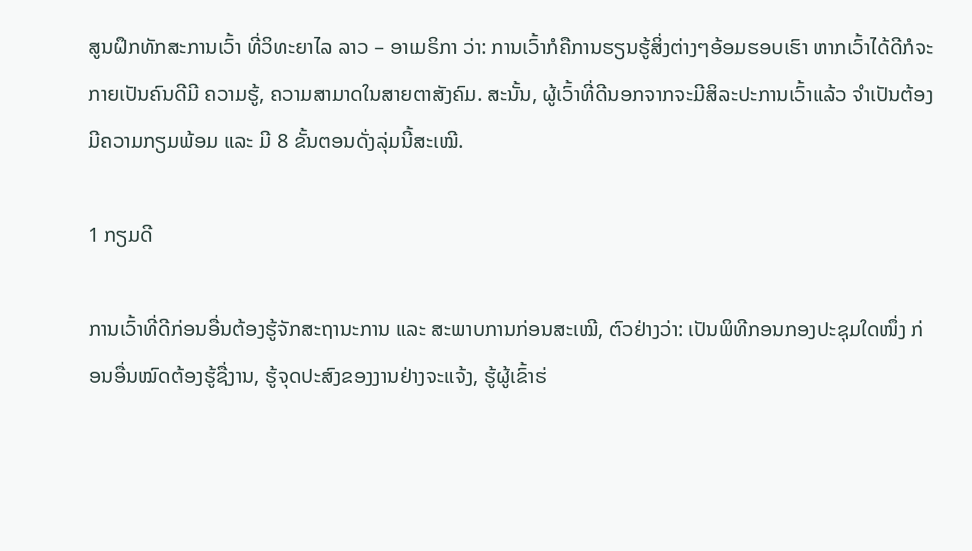ສູນຝຶກທັກສະການເວົ້າ ທີ່ວິທະຍາໄລ ລາວ – ອາເມຣິກາ ວ່າ: ການເວົ້າກໍຄືການຮຽນຮູ້ສິ່ງຕ່າງໆອ້ອມຮອບເຮົາ ຫາກເວົ້າໄດ້ດີກໍຈະກາຍເປັນຄົນດີມີ ຄວາມຮູ້, ຄວາມສາມາດໃນສາຍຕາສັງຄົມ. ສະນັ້ນ, ຜູ້ເວົ້າທີ່ດີນອກຈາກຈະມີສິລະປະການເວົ້າແລ້ວ ຈຳເປັນຕ້ອງມີຄວາມກຽມພ້ອມ ແລະ ມີ 8 ຂັ້ນຕອນດັ່ງລຸ່ມນີ້ສະເໝີ.

1 ກຽມດີ

ການເວົ້າທີ່ດີກ່ອນອື່ນຕ້ອງຮູ້ຈັກສະຖານະການ ແລະ ສະພາບການກ່ອນສະເໝີ, ຕົວຢ່າງວ່າ: ເປັນພິທີກອນກອງປະຊຸມໃດໜຶ່ງ ກ່ອນອື່ນໝົດຕ້ອງຮູ້ຊື່ງານ, ຮູ້ຈຸດປະສົງຂອງງານຢ່າງຈະແຈ້ງ, ຮູ້ຜູ້ເຂົ້າຮ່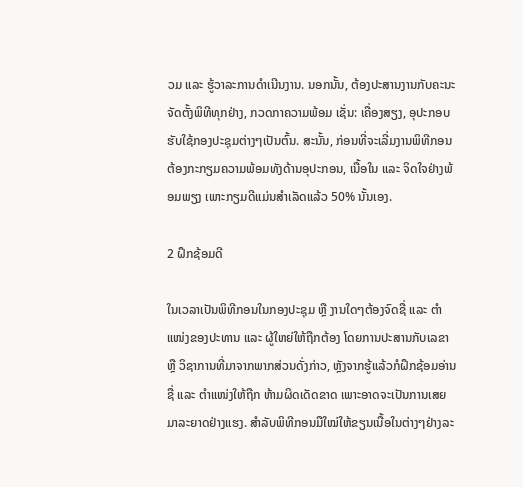ວມ ແລະ ຮູ້ວາລະການດຳເນີນງານ. ນອກນັ້ນ, ຕ້ອງປະສານງານກັບຄະນະຈັດຕັ້ງພິທີທຸກຢ່າງ, ກວດກາຄວາມພ້ອມ ເຊັ່ນ: ເຄື່ອງສຽງ, ອຸປະກອບຮັບໃຊ້ກອງປະຊຸມຕ່າງໆເປັນຕົ້ນ. ສະນັ້ນ, ກ່ອນທີ່ຈະເລີ່ມງານພິທີກອນຕ້ອງກະກຽມຄວາມພ້ອມທັງດ້ານອຸປະກອນ, ເນື້ອໃນ ແລະ ຈິດໃຈຢ່າງພ້ອມພຽງ ເພາະກຽມດີແມ່ນສຳເລັດແລ້ວ 50% ນັ້ນເອງ.

2 ຝຶກຊ້ອມດີ

ໃນເວລາເປັນພິທີກອນໃນກອງປະຊຸມ ຫຼື ງານໃດໆຕ້ອງຈົດຊື່ ແລະ ຕໍາແໜ່ງຂອງປະທານ ແລະ ຜູ້ໃຫຍ່ໃຫ້ຖືກຕ້ອງ ໂດຍການປະສານກັບເລຂາ ຫຼື ວິຊາການທີ່ມາຈາກພາກສ່ວນດັ່ງກ່າວ, ຫຼັງຈາກຮູ້ແລ້ວກໍຝຶກຊ້ອມອ່ານຊື່ ແລະ ຕຳແໜ່ງໃຫ້ຖືກ ຫ້າມຜິດເດັດຂາດ ເພາະອາດຈະເປັນການເສຍມາລະຍາດຢ່າງແຮງ. ສໍາລັບພິທີກອນມືໃໝ່ໃຫ້ຂຽນເນື້ອໃນຕ່າງໆຢ່າງລະ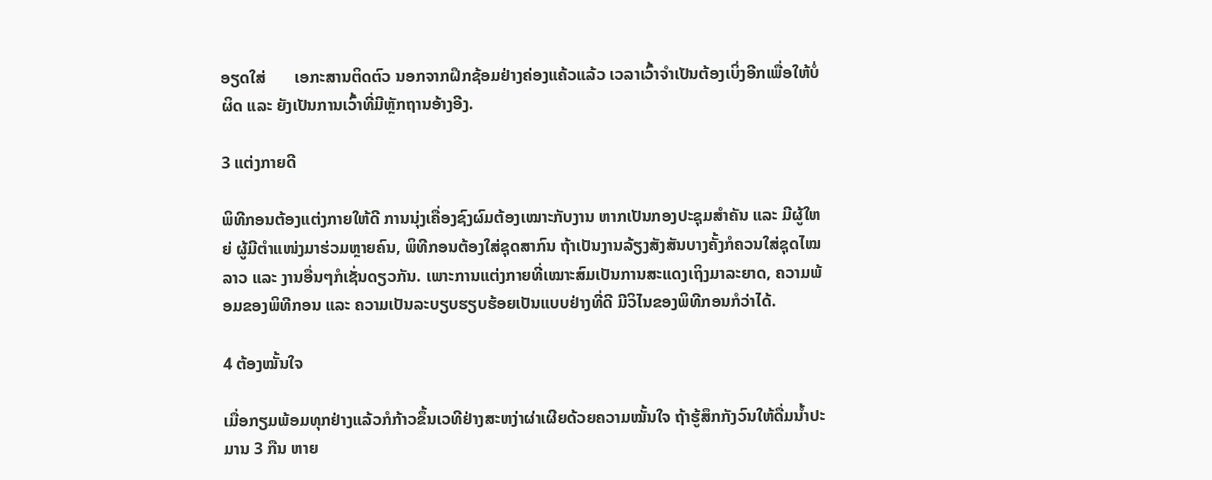ອຽດໃສ່       ເອກະສານຕິດຕົວ ນອກຈາກຝຶກຊ້ອມຢ່າງຄ່ອງແຄ້ວແລ້ວ ເວລາເວົ້າຈຳເປັນຕ້ອງເບິ່ງອີກເພື່ອໃຫ້ບໍ່ຜິດ ແລະ ຍັງເປັນການເວົ້າທີ່ມີຫຼັກຖານອ້າງອີງ.

3 ແຕ່ງກາຍດີ

ພິທີກອນຕ້ອງແຕ່ງກາຍໃຫ້ດີ ການນຸ່ງເຄື່ອງຊົງຜົມຕ້ອງເໝາະກັບງານ ຫາກເປັນກອງປະຊຸມສຳຄັນ ແລະ ມີຜູ້ໃຫຍ່ ຜູ້ມີຕຳແໜ່ງມາຮ່ວມຫຼາຍຄົນ, ພິທີກອນຕ້ອງໃສ່ຊຸດສາກົນ ຖ້າເປັນງານລ້ຽງສັງສັນບາງຄັ້ງກໍຄວນໃສ່ຊຸດໄໝລາວ ແລະ ງານອື່ນໆກໍເຊັ່ນດຽວກັນ. ເພາະການແຕ່ງກາຍທີ່ເໝາະສົມເປັນການສະແດງເຖິງມາລະຍາດ, ຄວາມພ້ອມຂອງພິທີກອນ ແລະ ຄວາມເປັນລະບຽບຮຽບຮ້ອຍເປັນແບບຢ່າງທີ່ດີ ມີວິໄນຂອງພິທີກອນກໍວ່າໄດ້.

4 ຕ້ອງໝັ້ນໃຈ

ເມື່ອກຽມພ້ອມທຸກຢ່າງແລ້ວກໍກ້າວຂຶ້ນເວທີຢ່າງສະຫງ່າຜ່າເຜີຍດ້ວຍຄວາມໝັ້ນໃຈ ຖ້າຮູ້ສຶກກັງວົນໃຫ້ດື່ມນໍ້າປະມານ 3 ກືນ ຫາຍ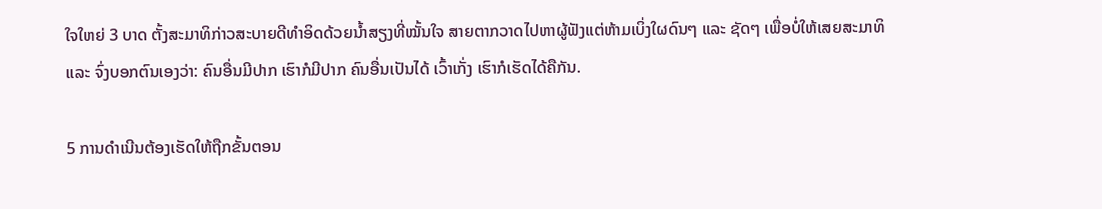ໃຈໃຫຍ່ 3 ບາດ ຕັ້ງສະມາທິກ່າວສະບາຍດີທຳອິດດ້ວຍນ້ຳສຽງທີ່ໝັ້ນໃຈ ສາຍຕາກວາດໄປຫາຜູ້ຟັງແຕ່ຫ້າມເບິ່ງໃຜດົນໆ ແລະ ຊັດໆ ເພື່ອບໍ່ໃຫ້ເສຍສະມາທິ ແລະ ຈົ່ງບອກຕົນເອງວ່າ: ຄົນອື່ນມີປາກ ເຮົາກໍມີປາກ ຄົນອື່ນເປັນໄດ້ ເວົ້າເກັ່ງ ເຮົາກໍເຮັດໄດ້ຄືກັນ.

5 ການດຳເນີນຕ້ອງເຮັດໃຫ້ຖືກຂັ້ນຕອນ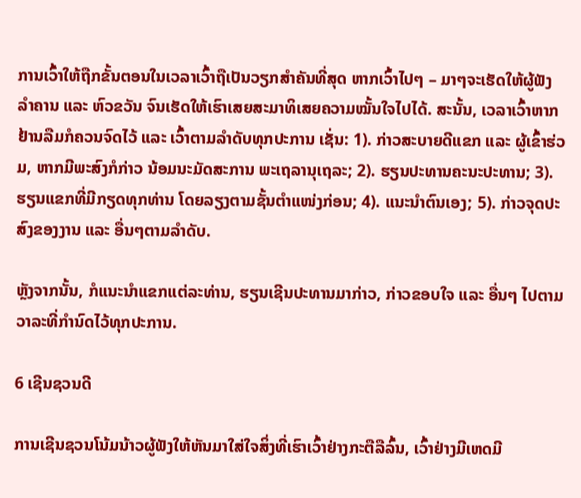ການເວົ້າໃຫ້ຖືກຂັ້ນຕອນໃນເວລາເວົ້າຖືເປັນວຽກສຳຄັນທີ່ສຸດ ຫາກເວົ້າໄປໆ – ມາໆຈະເຮັດໃຫ້ຜູ້ຟັງລຳຄານ ແລະ ຫົວຂວັນ ຈົນເຮັດໃຫ້ເຮົາເສຍສະມາທິເສຍຄວາມໝັ້ນໃຈໄປໄດ້. ສະນັ້ນ, ເວລາເວົ້າຫາກຢ້ານລືມກໍຄວນຈົດໄວ້ ແລະ ເວົ້າຕາມລຳດັບທຸກປະການ ເຊັ່ນ: 1). ກ່າວສະບາຍດີແຂກ ແລະ ຜູ້ເຂົ້າຮ່ວມ, ຫາກມີພະສົງກໍກ່າວ ນ້ອມນະມັດສະການ ພະເຖລານຸເຖລະ; 2). ຮຽນປະທານຄະນະປະທານ; 3). ຮຽນແຂກທີ່ມີກຽດທຸກທ່ານ ໂດຍລຽງຕາມຊັ້ນຕໍາແໜ່ງກ່ອນ; 4). ແນະນຳຕົນເອງ; 5). ກ່າວຈຸດປະສົງຂອງງານ ແລະ ອື່ນໆຕາມລຳດັບ.

ຫຼັງຈາກນັ້ນ, ກໍແນະນຳແຂກແຕ່ລະທ່ານ, ຮຽນເຊີນປະທານມາກ່າວ, ກ່າວຂອບໃຈ ແລະ ອື່ນໆ ໄປຕາມວາລະທີ່ກຳນົດໄວ້ທຸກປະການ.

6 ເຊີນຊວນດີ

ການເຊີນຊວນໂນ້ມນ້າວຜູ້ຟັງໃຫ້ຫັນມາໃສ່ໃຈສິ່ງທີ່ເຮົາເວົ້າຢ່າງກະຕືລືລົ້ນ, ເວົ້າຢ່າງມີເຫດມີ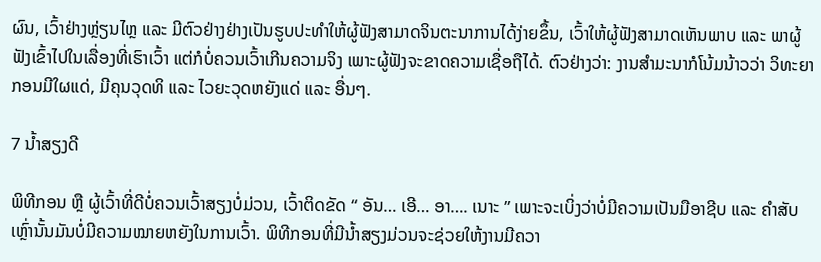ຜົນ, ເວົ້າຢ່າງຫຼ່ຽນໄຫຼ ແລະ ມີຕົວຢ່າງຢ່າງເປັນຮູບປະທຳໃຫ້ຜູ້ຟັງສາມາດຈິນຕະນາການໄດ້ງ່າຍຂຶ້ນ, ເວົ້າໃຫ້ຜູ້ຟັງສາມາດເຫັນພາບ ແລະ ພາຜູ້ຟັງເຂົ້າໄປໃນເລື່ອງທີ່ເຮົາເວົ້າ ແຕ່ກໍບໍ່ຄວນເວົ້າເກີນຄວາມຈິງ ເພາະຜູ້ຟັງຈະຂາດຄວາມເຊື່ອຖືໄດ້. ຕົວຢ່າງວ່າ: ງານສຳມະນາກໍໂນ້ມນ້າວວ່າ ວິທະຍາກອນມີໃຜແດ່, ມີຄຸນວຸດທິ ແລະ ໄວຍະວຸດຫຍັງແດ່ ແລະ ອື່ນໆ.

7 ນໍ້າສຽງດີ

ພິທີກອນ ຫຼື ຜູ້ເວົ້າທີ່ດີບໍ່ຄວນເວົ້າສຽງບໍ່ມ່ວນ, ເວົ້າຕິດຂັດ “ ອັນ… ເອີ… ອາ…. ເນາະ ” ເພາະຈະເບິ່ງວ່າບໍ່ມີຄວາມເປັນມືອາຊີບ ແລະ ຄຳສັບເຫຼົ່ານັ້ນມັນບໍ່ມີຄວາມໝາຍຫຍັງໃນການເວົ້າ. ພິທີກອນທີ່ມີນໍ້າສຽງມ່ວນຈະຊ່ວຍໃຫ້ງານມີຄວາ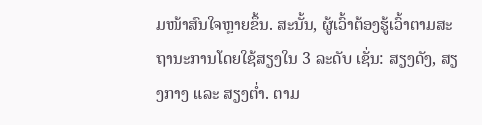ມໜ້າສົນໃຈຫຼາຍຂຶ້ນ. ສະນັ້ນ, ຜູ້ເວົ້າຕ້ອງຮູ້ເວົ້າຕາມສະຖານະການໂດຍໃຊ້ສຽງໃນ 3 ລະດັບ ເຊັ່ນ: ສຽງດັງ, ສຽງກາງ ແລະ ສຽງຕໍ່າ. ຕາມ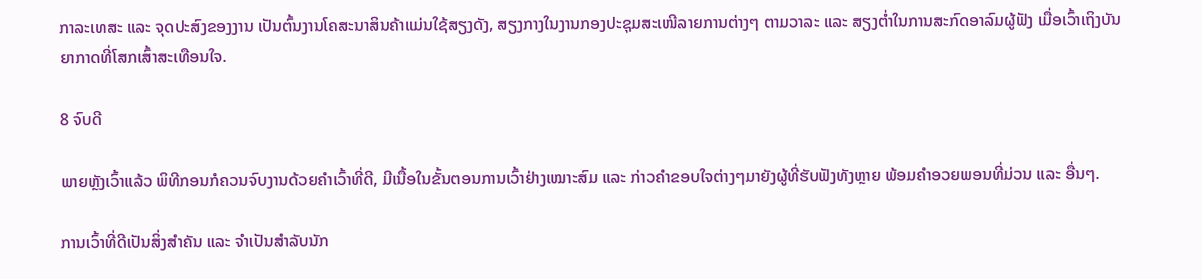ກາລະເທສະ ແລະ ຈຸດປະສົງຂອງງານ ເປັນຕົ້ນງານໂຄສະນາສິນຄ້າແມ່ນໃຊ້ສຽງດັງ, ສຽງກາງໃນງານກອງປະຊຸມສະເໜີລາຍການຕ່າງໆ ຕາມວາລະ ແລະ ສຽງຕໍ່າໃນການສະກົດອາລົມຜູ້ຟັງ ເມື່ອເວົ້າເຖິງບັນຍາກາດທີ່ໂສກເສົ້າສະເທືອນໃຈ.

8 ຈົບດີ

ພາຍຫຼັງເວົ້າແລ້ວ ພິທີກອນກໍຄວນຈົບງານດ້ວຍຄຳເວົ້າທີ່ດີ, ມີເນື້ອໃນຂັ້ນຕອນການເວົ້າຢ່າງເໝາະສົມ ແລະ ກ່າວຄຳຂອບໃຈຕ່າງໆມາຍັງຜູ້ທີ່ຮັບຟັງທັງຫຼາຍ ພ້ອມຄຳອວຍພອນທີ່ມ່ວນ ແລະ ອື່ນໆ.

ການເວົ້າທີ່ດີເປັນສິ່ງສຳຄັນ ແລະ ຈຳເປັນສຳລັບນັກ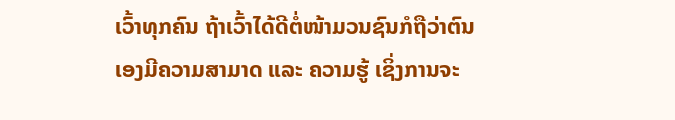ເວົ້າທຸກຄົນ ຖ້າເວົ້າໄດ້ດີຕໍ່ໜ້າມວນຊົນກໍຖືວ່າຕົນເອງມີຄວາມສາມາດ ແລະ ຄວາມຮູ້ ເຊິ່ງການຈະ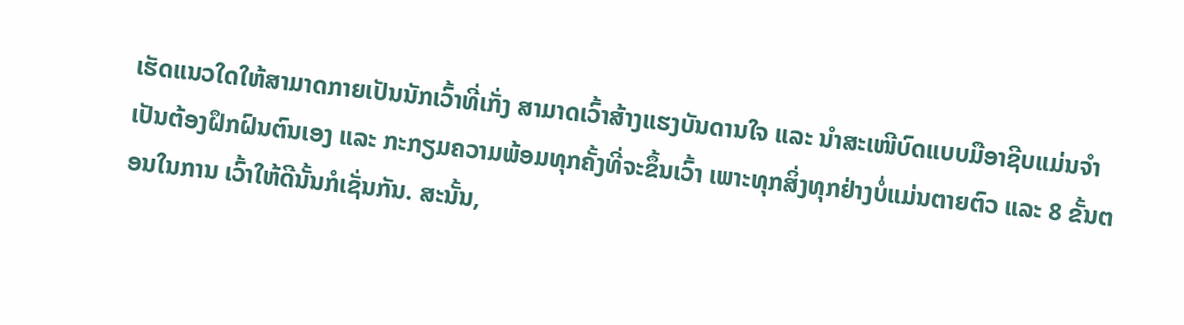ເຮັດແນວໃດໃຫ້ສາມາດກາຍເປັນນັກເວົ້າທີ່ເກັ່ງ ສາມາດເວົ້າສ້າງແຮງບັນດານໃຈ ແລະ ນຳສະເໜີບົດແບບມືອາຊີບແມ່ນຈຳເປັນຕ້ອງຝຶກຝົນຕົນເອງ ແລະ ກະກຽມຄວາມພ້ອມທຸກຄັ້ງທີ່ຈະຂຶ້ນເວົ້າ ເພາະທຸກສິ່ງທຸກຢ່າງບໍ່ແມ່ນຕາຍຕົວ ແລະ 8 ຂັ້ນຕອນໃນການ ເວົ້າໃຫ້ດີນັ້ນກໍເຊັ່ນກັນ. ສະນັ້ນ,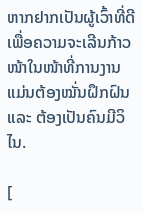ຫາກຢາກເປັນຜູ້ເວົ້າທີ່ດີເພື່ອຄວາມຈະເລີນກ້າວໜ້າໃນໜ້າທີ່ການງານ ແມ່ນຕ້ອງໝັ່ນຝຶກຝົນ ແລະ ຕ້ອງເປັນຄົນມີວິໄນ.

[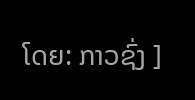ໂດຍ: ກາວຊົ່ງ ]